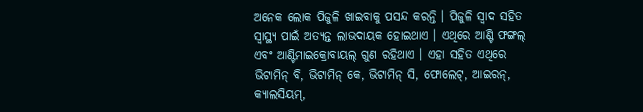ଅନେକ ଲୋକ ପିଜୁଳି ଖାଇବାକୁ ପସନ୍ଦ କରନ୍ତି । ପିଜୁଳି ସ୍ୱାଦ ସହିତ ସ୍ୱାସ୍ଥ୍ୟ ପାଇଁ ଅତ୍ୟନ୍ତ ଲାଭଦାୟକ ହୋଇଥାଏ । ଏଥିରେ ଆଣ୍ଟି ଫଙ୍ଗଲ୍ ଏବଂ ଆଣ୍ଟିମାଇକ୍ରୋବାୟଲ୍ ଗୁଣ ରହିଥାଏ । ଏହା ସହିତ ଏଥିରେ ଭିଟାମିନ୍ ବି, ଭିଟାମିନ୍ କେ, ଭିଟାମିନ୍ ସି, ଫୋଲେଟ୍, ଆଇରନ୍, କ୍ୟାଲସିୟମ୍,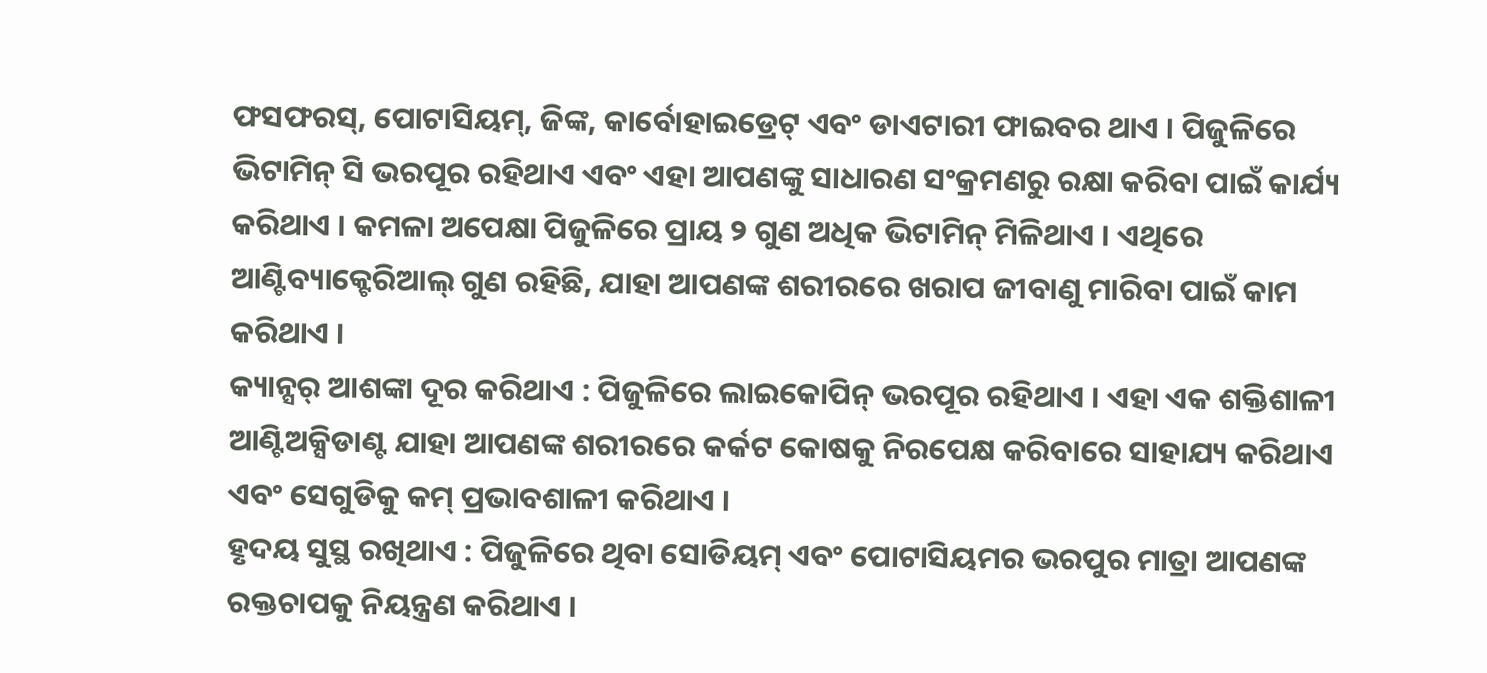ଫସଫରସ୍, ପୋଟାସିୟମ୍, ଜିଙ୍କ, କାର୍ବୋହାଇଡ୍ରେଟ୍ ଏବଂ ଡାଏଟାରୀ ଫାଇବର ଥାଏ । ପିଜୁଳିରେ ଭିଟାମିନ୍ ସି ଭରପୂର ରହିଥାଏ ଏବଂ ଏହା ଆପଣଙ୍କୁ ସାଧାରଣ ସଂକ୍ରମଣରୁ ରକ୍ଷା କରିବା ପାଇଁ କାର୍ଯ୍ୟ କରିଥାଏ । କମଳା ଅପେକ୍ଷା ପିଜୁଳିରେ ପ୍ରାୟ ୨ ଗୁଣ ଅଧିକ ଭିଟାମିନ୍ ମିଳିଥାଏ । ଏଥିରେ ଆଣ୍ଟିବ୍ୟାକ୍ଟେରିଆଲ୍ ଗୁଣ ରହିଛି, ଯାହା ଆପଣଙ୍କ ଶରୀରରେ ଖରାପ ଜୀବାଣୁ ମାରିବା ପାଇଁ କାମ କରିଥାଏ ।
କ୍ୟାନ୍ସର୍ ଆଶଙ୍କା ଦୂର କରିଥାଏ : ପିଜୁଳିରେ ଲାଇକୋପିନ୍ ଭରପୂର ରହିଥାଏ । ଏହା ଏକ ଶକ୍ତିଶାଳୀ ଆଣ୍ଟିଅକ୍ସିଡାଣ୍ଟ ଯାହା ଆପଣଙ୍କ ଶରୀରରେ କର୍କଟ କୋଷକୁ ନିରପେକ୍ଷ କରିବାରେ ସାହାଯ୍ୟ କରିଥାଏ ଏବଂ ସେଗୁଡିକୁ କମ୍ ପ୍ରଭାବଶାଳୀ କରିଥାଏ ।
ହୃଦୟ ସୁସ୍ଥ ରଖିଥାଏ : ପିଜୁଳିରେ ଥିବା ସୋଡିୟମ୍ ଏବଂ ପୋଟାସିୟମର ଭରପୁର ମାତ୍ରା ଆପଣଙ୍କ ରକ୍ତଚାପକୁ ନିୟନ୍ତ୍ରଣ କରିଥାଏ ।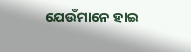ଯେଉଁମାନେ ହାଇ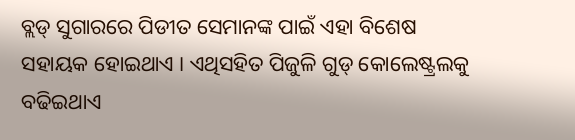ବ୍ଲଡ୍ ସୁଗାରରେ ପିଡୀତ ସେମାନଙ୍କ ପାଇଁ ଏହା ବିଶେଷ ସହାୟକ ହୋଇଥାଏ । ଏଥିସହିତ ପିଜୁଳି ଗୁଡ୍ କୋଲେଷ୍ଟ୍ରଲକୁ ବଢିଇଥାଏ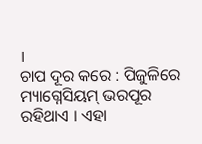।
ଚାପ ଦୂର କରେ : ପିଜୁଳିରେ ମ୍ୟାଗ୍ନେସିୟମ୍ ଭରପୂର ରହିଥାଏ । ଏହା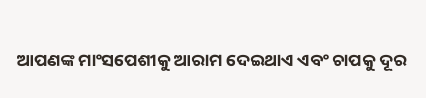ଆପଣଙ୍କ ମାଂସପେଶୀକୁ ଆରାମ ଦେଇଥାଏ ଏବଂ ଚାପକୁ ଦୂର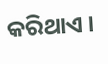କରିଥାଏ ।